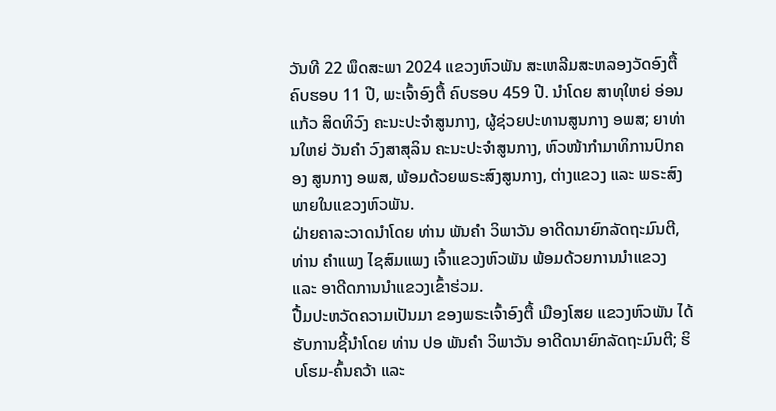ວັນທີ 22 ພຶດສະພາ 2024 ແຂວງຫົວພັນ ສະເຫລີມສະຫລອງວັດອົງຕື້ ຄົບຮອບ 11 ປີ, ພະເຈົ້າອົງຕື້ ຄົບຮອບ 459 ປີ. ນຳໂດຍ ສາທຸໃຫຍ່ ອ່ອນແກ້ວ ສິດທິວົງ ຄະນະປະຈຳສູນກາງ, ຜູ້ຊ່ວຍປະທານສູນກາງ ອພສ; ຍາທ່ານໃຫຍ່ ວັນຄຳ ວົງສາສຸລິນ ຄະນະປະຈຳສູນກາງ, ຫົວໜ້າກຳມາທິການປົກຄອງ ສູນກາງ ອພສ, ພ້ອມດ້ວຍພຣະສົງສູນກາງ, ຕ່າງແຂວງ ແລະ ພຣະສົງພາຍໃນແຂວງຫົວພັນ.
ຝ່າຍຄາລະວາດນຳໂດຍ ທ່ານ ພັນຄຳ ວິພາວັນ ອາດີດນາຍົກລັດຖະມົນຕີ, ທ່ານ ຄຳແພງ ໄຊສົມແພງ ເຈົ້າແຂວງຫົວພັນ ພ້ອມດ້ວຍການນຳແຂວງ ແລະ ອາດີດການນຳແຂວງເຂົ້າຮ່ວມ.
ປື້ມປະຫວັດຄວາມເປັນມາ ຂອງພຣະເຈົ້າອົງຕື້ ເມືອງໂສຍ ແຂວງຫົວພັນ ໄດ້ຮັບການຊີ້ນຳໂດຍ ທ່ານ ປອ ພັນຄຳ ວິພາວັນ ອາດີດນາຍົກລັດຖະມົນຕີ; ຮິບໂຮມ-ຄົ້ນຄວ້າ ແລະ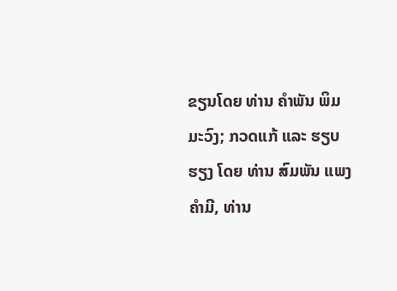ຂຽນໂດຍ ທ່ານ ຄຳພັນ ພິມມະວົງ; ກວດແກ້ ແລະ ຮຽບຮຽງ ໂດຍ ທ່ານ ສົມພັນ ແພງຄຳມີ, ທ່ານ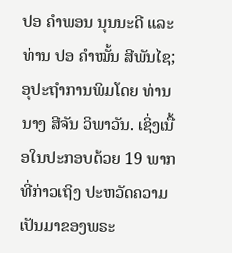ປອ ຄຳພອນ ນຸນນະດີ ແລະ ທ່ານ ປອ ຄຳໝັ້ນ ສີພັນໄຊ; ອຸປະຖຳການພິມໂດຍ ທ່ານ ນາງ ສີຈັນ ວິພາວັນ. ເຊິ່ງເນື້ອໃນປະກອບດ້ວຍ 19 ພາກ ທີ່ກ່າວເຖິງ ປະຫວັດຄວາມເປັນມາຂອງພຣະ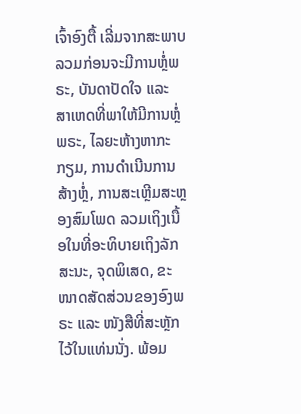ເຈົ້າອົງຕື້ ເລີ່ມຈາກສະພາບລວມກ່ອນຈະມີການຫຼໍ່ພຣະ, ບັນດາປັດໃຈ ແລະ ສາເຫດທີ່ພາໃຫ້ມີການຫຼໍ່ພຣະ, ໄລຍະຫ້າງຫາກະກຽມ, ການດຳເນີນການສ້າງຫຼໍ່, ການສະເຫຼີມສະຫຼອງສົມໂພດ ລວມເຖິງເນື້ອໃນທີ່ອະທິບາຍເຖິງລັກສະນະ, ຈຸດພິເສດ, ຂະໜາດສັດສ່ວນຂອງອົງພຣະ ແລະ ໜັງສືທີ່ສະຫຼັກໄວ້ໃນແທ່ນນັ່ງ. ພ້ອມ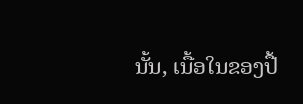ນັ້ນ, ເນື້ອໃນຂອງປື້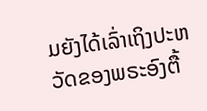ມຍັງໄດ້ເລົ່າເຖິງປະຫວັດຂອງພຣະອົງຕື້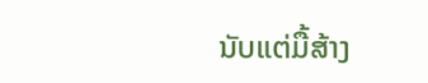ນັບແຕ່ມື້ສ້າງ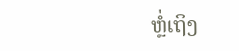ຫຼໍ່ເຖິງ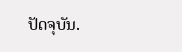ປັດຈຸບັນ.